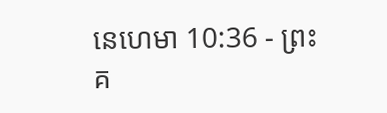នេហេមា 10:36 - ព្រះគ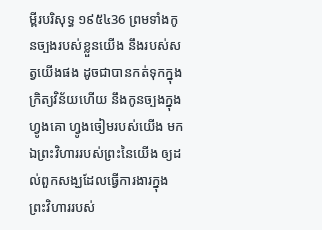ម្ពីរបរិសុទ្ធ ១៩៥៤36 ព្រមទាំងកូនច្បងរបស់ខ្លួនយើង នឹងរបស់សត្វយើងផង ដូចជាបានកត់ទុកក្នុងក្រិត្យវិន័យហើយ នឹងកូនច្បងក្នុងហ្វូងគោ ហ្វូងចៀមរបស់យើង មកឯព្រះវិហាររបស់ព្រះនៃយើង ឲ្យដល់ពួកសង្ឃដែលធ្វើការងារក្នុងព្រះវិហាររបស់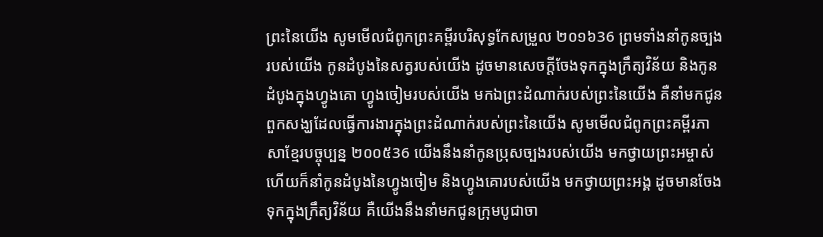ព្រះនៃយើង សូមមើលជំពូកព្រះគម្ពីរបរិសុទ្ធកែសម្រួល ២០១៦36 ព្រមទាំងនាំកូនច្បងរបស់យើង កូនដំបូងនៃសត្វរបស់យើង ដូចមានសេចក្ដីចែងទុកក្នុងក្រឹត្យវិន័យ និងកូនដំបូងក្នុងហ្វូងគោ ហ្វូងចៀមរបស់យើង មកឯព្រះដំណាក់របស់ព្រះនៃយើង គឺនាំមកជូនពួកសង្ឃដែលធ្វើការងារក្នុងព្រះដំណាក់របស់ព្រះនៃយើង សូមមើលជំពូកព្រះគម្ពីរភាសាខ្មែរបច្ចុប្បន្ន ២០០៥36 យើងនឹងនាំកូនប្រុសច្បងរបស់យើង មកថ្វាយព្រះអម្ចាស់ ហើយក៏នាំកូនដំបូងនៃហ្វូងចៀម និងហ្វូងគោរបស់យើង មកថ្វាយព្រះអង្គ ដូចមានចែងទុកក្នុងក្រឹត្យវិន័យ គឺយើងនឹងនាំមកជូនក្រុមបូជាចា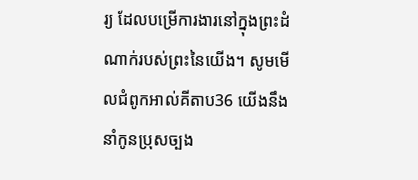រ្យ ដែលបម្រើការងារនៅក្នុងព្រះដំណាក់របស់ព្រះនៃយើង។ សូមមើលជំពូកអាល់គីតាប36 យើងនឹងនាំកូនប្រុសច្បង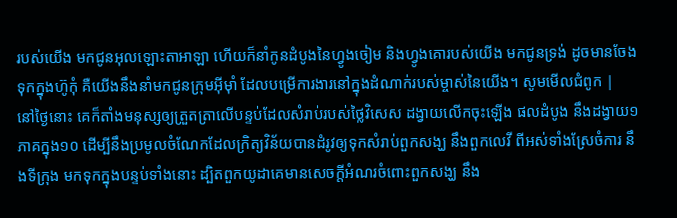របស់យើង មកជូនអុលឡោះតាអាឡា ហើយក៏នាំកូនដំបូងនៃហ្វូងចៀម និងហ្វូងគោរបស់យើង មកជូនទ្រង់ ដូចមានចែងទុកក្នុងហ៊ូកុំ គឺយើងនឹងនាំមកជូនក្រុមអ៊ីមុាំ ដែលបម្រើការងារនៅក្នុងដំណាក់របស់ម្ចាស់នៃយើង។ សូមមើលជំពូក |
នៅថ្ងៃនោះ គេក៏តាំងមនុស្សឲ្យត្រួតត្រាលើបន្ទប់ដែលសំរាប់របស់ថ្លៃវិសេស ដង្វាយលើកចុះឡើង ផលដំបូង នឹងដង្វាយ១ភាគក្នុង១០ ដើម្បីនឹងប្រមូលចំណែកដែលក្រិត្យវិន័យបានដំរូវឲ្យទុកសំរាប់ពួកសង្ឃ នឹងពួកលេវី ពីអស់ទាំងស្រែចំការ នឹងទីក្រុង មកទុកក្នុងបន្ទប់ទាំងនោះ ដ្បិតពួកយូដាគេមានសេចក្ដីអំណរចំពោះពួកសង្ឃ នឹង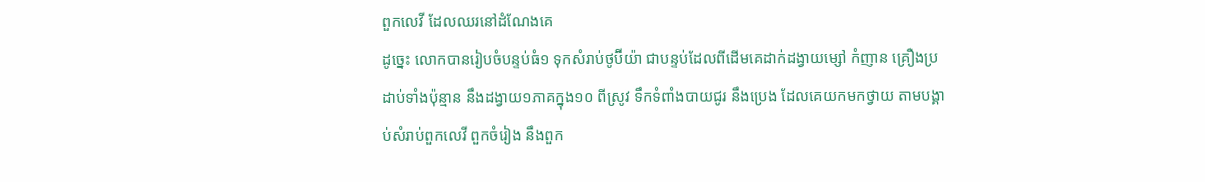ពួកលេវី ដែលឈរនៅដំណែងគេ
ដូច្នេះ លោកបានរៀបចំបន្ទប់ធំ១ ទុកសំរាប់ថូប៊ីយ៉ា ជាបន្ទប់ដែលពីដើមគេដាក់ដង្វាយម្សៅ កំញាន គ្រឿងប្រដាប់ទាំងប៉ុន្មាន នឹងដង្វាយ១ភាគក្នុង១០ ពីស្រូវ ទឹកទំពាំងបាយជូរ នឹងប្រេង ដែលគេយកមកថ្វាយ តាមបង្គាប់សំរាប់ពួកលេវី ពួកចំរៀង នឹងពួក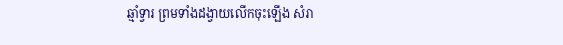ឆ្មាំទ្វារ ព្រមទាំងដង្វាយលើកចុះឡើង សំរា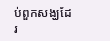ប់ពួកសង្ឃដែរ